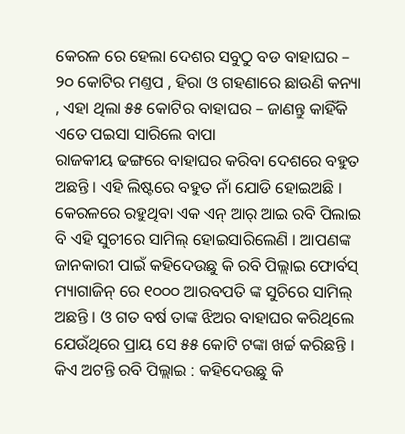କେରଳ ରେ ହେଲା ଦେଶର ସବୁଠୁ ବଡ ବାହାଘର – ୨୦ କୋଟିର ମଣ୍ତପ , ହିରା ଓ ଗହଣାରେ ଛାଉଣି କନ୍ୟା , ଏହା ଥିଲା ୫୫ କୋଟିର ବାହାଘର – ଜାଣନ୍ତୁ କାହିଁକି ଏତେ ପଇସା ସାରିଲେ ବାପା
ରାଜକୀୟ ଢଙ୍ଗରେ ବାହାଘର କରିବା ଦେଶରେ ବହୁତ ଅଛନ୍ତି । ଏହି ଲିଷ୍ଟରେ ବହୁତ ନାଁ ଯୋଡି ହୋଇଅଛି । କେରଳରେ ରହୁଥିବା ଏକ ଏନ୍ ଆର୍ ଆଇ ରବି ପିଲାଇ ବି ଏହି ସୁଚୀରେ ସାମିଲ୍ ହୋଇସାରିଲେଣି । ଆପଣଙ୍କ ଜାନକାରୀ ପାଇଁ କହିଦେଉଛୁ କି ରବି ପିଲ୍ଲାଇ ଫୋର୍ବସ୍ ମ୍ୟାଗାଜିନ୍ ରେ ୧୦୦୦ ଆରବପତି ଙ୍କ ସୁଚିରେ ସାମିଲ୍ ଅଛନ୍ତି । ଓ ଗତ ବର୍ଷ ତାଙ୍କ ଝିଅର ବାହାଘର କରିଥିଲେ ଯେଉଁଥିରେ ପ୍ରାୟ ସେ ୫୫ କୋଟି ଟଙ୍କା ଖର୍ଚ୍ଚ କରିଛନ୍ତି ।
କିଏ ଅଟନ୍ତି ରବି ପିଲ୍ଲାଇ : କହିଦେଉଛୁ କି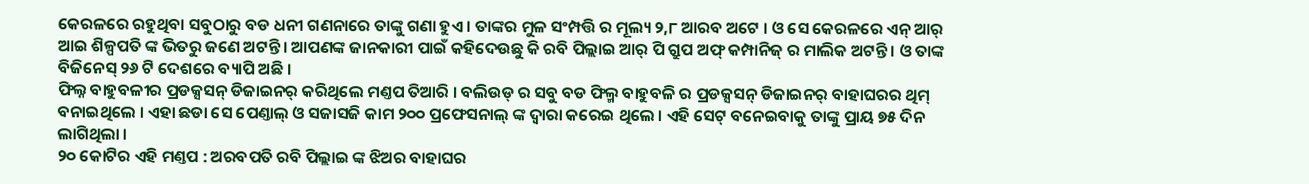କେରଳରେ ରହୁଥିବା ସବୁଠାରୁ ବଡ ଧନୀ ଗଣନାରେ ତାଙ୍କୁ ଗଣା ହୁଏ । ତାଙ୍କର ମୁଳ ସଂମ୍ପତ୍ତି ର ମୂଲ୍ୟ ୨,୮ ଆରବ ଅଟେ । ଓ ସେ କେରଳରେ ଏନ୍ ଆର୍ ଆଇ ଶିଳ୍ପପତି ଙ୍କ ଭିତରୁ ଜଣେ ଅଟନ୍ତି । ଆପଣଙ୍କ ଜାନକାରୀ ପାଇଁ କହିଦେଉଛୁ କି ରବି ପିଲ୍ଲାଇ ଆର୍ ପି ଗ୍ରୁପ ଅଫ୍ କମ୍ପାନିଜ୍ ର ମାଲିକ ଅଟନ୍ତି । ଓ ତାଙ୍କ ବିଜିନେସ୍ ୨୬ ଟି ଦେଶରେ ବ୍ୟାପି ଅଛି ।
ଫିଲ୍ନ ବାହୁବଳୀର ପ୍ରଡକ୍ସସନ୍ ଡିଜାଇନର୍ କରିଥିଲେ ମଣ୍ତପ ତିଆରି । ବଲିଉଡ୍ ର ସବୁ ବଡ ଫିଲ୍ମ ବାହୁବଳି ର ପ୍ରଡକ୍ସସନ୍ ଡିଜାଇନର୍ ବାହାଘରର ଥିମ୍ ବନାଇଥିଲେ । ଏହା ଛଡା ସେ ପେଣ୍ତାଲ୍ ଓ ସଜାସଜି କାମ ୨୦୦ ପ୍ରଫେସନାଲ୍ ଙ୍କ ଦ୍ୱାରା କରେଇ ଥିଲେ । ଏହି ସେଟ୍ ବନେଇବାକୁ ତାଙ୍କୁ ପ୍ରାୟ ୭୫ ଦିନ ଲାଗିଥିଲା ।
୨୦ କୋଟିର ଏହି ମଣ୍ତପ : ଅରବପତି ରବି ପିଲ୍ଲାଇ ଙ୍କ ଝିଅର ବାହାଘର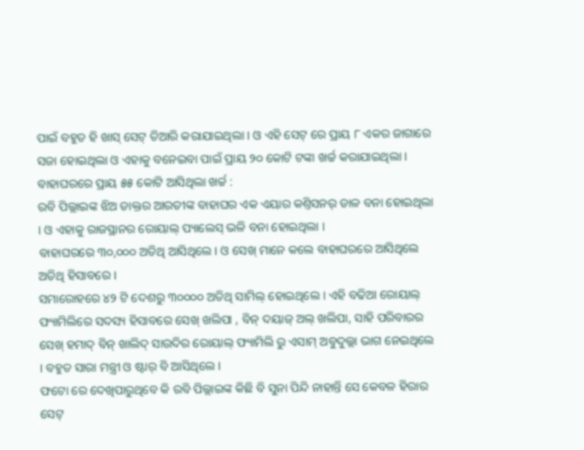ପାଇଁ ବହୁତ ହି ଖାସ୍ ସେଟ୍ ତିଆରି କରାଯାଇଥିଲା । ଓ ଏହି ସେଟ୍ ରେ ପ୍ରାୟ ୮ ଏକର ଜାଗାରେ ସଜା ହୋଇଥିଲା ଓ ଏହାକୁ ବନେଇବା ପାଇଁ ପ୍ରାୟ ୨୦ କୋଟି ଟଙ୍କା ଖର୍ଚ୍ଚ କରାଯାଇଥିଲା ।
ବାହାଘରରେ ପ୍ରାୟ ୫୫ କୋଟି ଆସିଥିଲା ଖର୍ଚ୍ଚ :
ରବି ପିଲ୍ଲାଇଙ୍କ ଝିଅ ଡାକ୍ତର ଆରତୀଙ୍କ ବାହାଘର ଏକ ଏୟାର କଣ୍ତିସନର୍ ଡାଳ ବନା ହୋଇଥିଲା । ଓ ଏହାକୁ ରାଜସ୍ଥାନର ରୋୟାଲ୍ ପ୍ୟାଲେସ୍ ଭଳି ବନା ହୋଇଥିଲା ।
ବାହାଘରରେ ୩୦,୦୦୦ ଅତିଥି ଆସିଥିଲେ । ଓ ସେଖ୍ ମାନେ କଲେ ବାହାଘରରେ ଆସିଥିଲେ ଅତିଥି ହିସାବରେ ।
ସମାରୋହରେ ୪୨ ଟି ଦେଶରୁ ୩୦୦୦୦ ଅତିଥି ସାମିଲ୍ ହୋଇଥିଲେ । ଏହି ବଢିଆ ରୋୟାଲ୍ ଫ୍ୟାମିଲିରେ ସଦସ୍ୟ ହିସାବରେ ସେଖ୍ ଖଲିପା , ବିନ୍ ଦୟାଜ୍ ଅଲ୍ ଖଲିପା, ସାହି ପରିବାରର ସେଖ୍ ହମାଦ୍ ବିନ୍ ଖାଲିଦ୍ ସାଉଦିର ରୋୟାଲ୍ ଫ୍ୟାମିଲି ରୁ ଏସାମ୍ ଅବୁଦୁଲ୍ଲା ଭାଗ ନେଇଥିଲେ । ବହୁତ ସାରା ମନ୍ତ୍ରୀ ଓ ଷ୍ଟାର୍ ବି ଆସିଥିଲେ ।
ଫଟୋ ରେ ଦେଖିପାରୁଥିବେ କି ରବି ପିଲ୍ଲାଇଙ୍କ କିଛି ବି ସୁନା ପିନ୍ଦି ନାହାନ୍ତି ସେ କେବଳ ହିରାର ସେଟ୍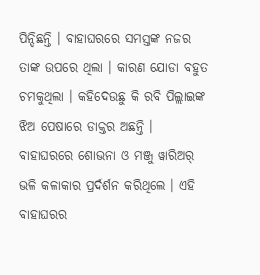ପିନ୍ଦିଛନ୍ତି । ବାହାଘରରେ ସମସ୍ତଙ୍କ ନଜର ତାଙ୍କ ଉପରେ ଥିଲା । କାରଣ ଯୋଡା ବହୁତ ଚମକୁଥିଲା । କହିଦେଉଛୁ କି ରବି ପିଲ୍ଲାଇଙ୍କ ଝିଅ ପେଷାରେ ଡାକ୍ତର ଅଛନ୍ତି ।
ବାହାଘରରେ ଶୋଭନା ଓ ମଞ୍ଜୁ ୱାରିଅର୍ ଭଳି କଳାକାର ପ୍ରର୍ଦର୍ଶନ କରିଥିଲେ । ଏହି ବାହାଘରର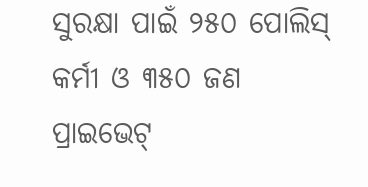ସୁରକ୍ଷା ପାଇଁ ୨୫୦ ପୋଲିସ୍ କର୍ମୀ ଓ ୩୫୦ ଜଣ ପ୍ରାଇଭେଟ୍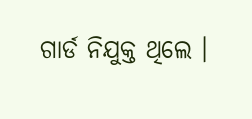ଗାର୍ଡ ନିଯୁକ୍ତ ଥିଲେ ।